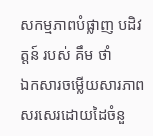សកម្មភាពបំផ្លាញ បដិវត្តន៍ របស់ គឹម ថាំ
ឯកសារចម្លើយសារភាពសរសេរដោយដៃចំនួ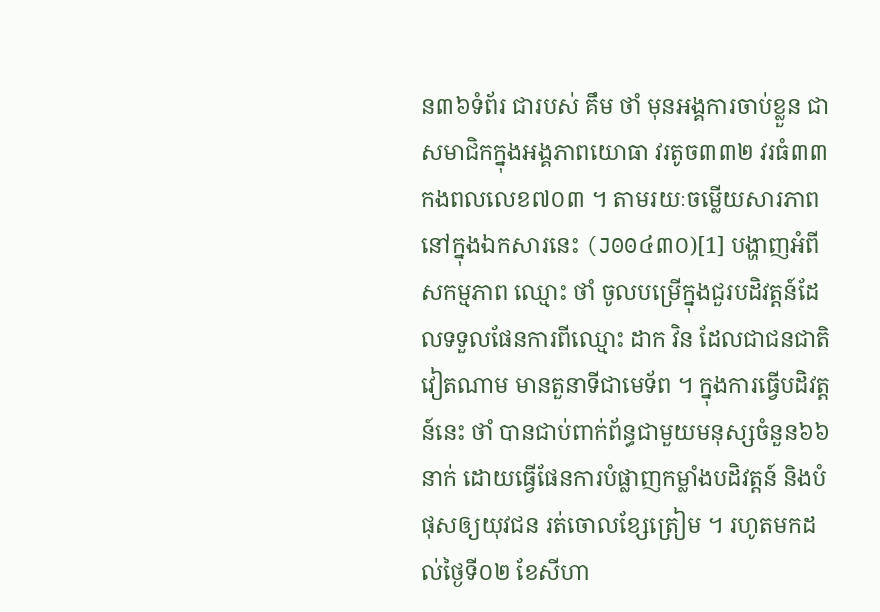ន៣៦ទំព័រ ជារបស់ គឹម ថាំ មុនអង្គការចាប់ខ្លួន ជា សមាជិកក្នុងអង្គភាពយោធា វរតូច៣៣២ វរធំ៣៣ កងពលលេខ៧០៣ ។ តាមរយៈចម្លើយសារភាពនៅក្នុងឯកសារនេះ (J00៤៣០)[1] បង្ហាញអំពីសកម្មភាព ឈ្មោះ ថាំ ចូលបម្រើក្នុងជួរបដិវត្តន៍ដែលទទួលផែនការពីឈ្មោះ ដាក វិន ដែលជាជនជាតិវៀតណាម មានតួនាទីជាមេទ័ព ។ ក្នុងការធ្វើបដិវត្តន៍នេះ ថាំ បានជាប់ពាក់ព័ន្ធជាមួយមនុស្សចំនួន៦៦នាក់ ដោយធ្វើផែនការបំផ្លាញកម្លាំងបដិវត្តន៍ និងបំផុសឲ្យយុវជន រត់ចោលខ្សែត្រៀម ។ រហូតមកដល់ថ្ងៃទី០២ ខែសីហា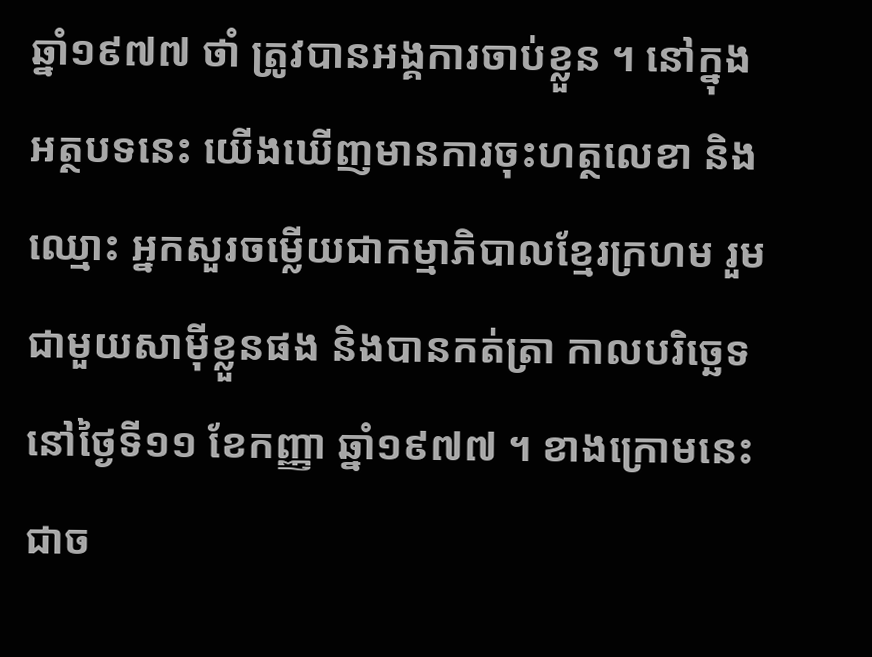ឆ្នាំ១៩៧៧ ថាំ ត្រូវបានអង្គការចាប់ខ្លួន ។ នៅក្នុងអត្ថបទនេះ យើងឃើញមានការចុះហត្ថលេខា និងឈ្មោះ អ្នកសួរចម្លើយជាកម្មាភិបាលខ្មែរក្រហម រួមជាមួយសាម៉ីខ្លួនផង និងបានកត់ត្រា កាលបរិច្ឆេទនៅថ្ងៃទី១១ ខែកញ្ញា ឆ្នាំ១៩៧៧ ។ ខាងក្រោមនេះ ជាច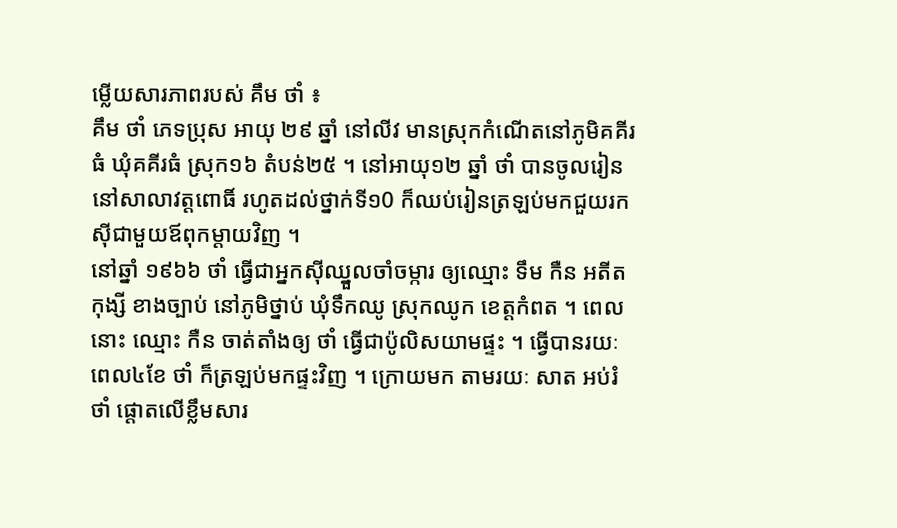ម្លើយសារភាពរបស់ គឹម ថាំ ៖
គឹម ថាំ ភេទប្រុស អាយុ ២៩ ឆ្នាំ នៅលីវ មានស្រុកកំណើតនៅភូមិគគីរធំ ឃុំគគីរធំ ស្រុក១៦ តំបន់២៥ ។ នៅអាយុ១២ ឆ្នាំ ថាំ បានចូលរៀននៅសាលាវត្តពោធិ៍ រហូតដល់ថ្នាក់ទី១0 ក៏ឈប់រៀនត្រឡប់មកជួយរកស៊ីជាមួយឪពុកម្ដាយវិញ ។
នៅឆ្នាំ ១៩៦៦ ថាំ ធ្វើជាអ្នកស៊ីឈ្នួលចាំចម្ការ ឲ្យឈ្មោះ ទឹម កឺន អតីតកុង្សី ខាងច្បាប់ នៅភូមិថ្នាប់ ឃុំទឹកឈូ ស្រុកឈូក ខេត្តកំពត ។ ពេលនោះ ឈ្មោះ កឺន ចាត់តាំងឲ្យ ថាំ ធ្វើជាប៉ូលិសយាមផ្ទះ ។ ធ្វើបានរយៈពេល៤ខែ ថាំ ក៏ត្រឡប់មកផ្ទះវិញ ។ ក្រោយមក តាមរយៈ សាត អប់រំ ថាំ ផ្ដោតលើខ្លឹមសារ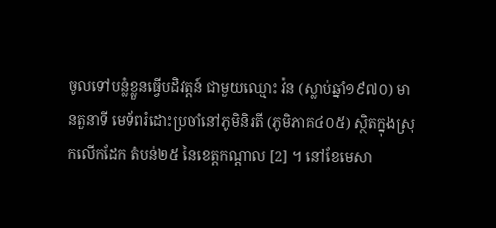ចូលទៅបន្លំខ្លួនធ្វើបដិវត្តន៍ ជាមួយឈ្មោះ វ៉ន (ស្លាប់ឆ្នាំ១៩៧០) មានតួនាទី មេទ័ពរំដោះប្រចាំនៅភូមិនិរតី (ភូមិភាគ៤០៥) ស្ថិតក្នុងស្រុកលើកដែក តំបន់២៥ នៃខេត្តកណ្ដាល [2] ។ នៅខែមេសា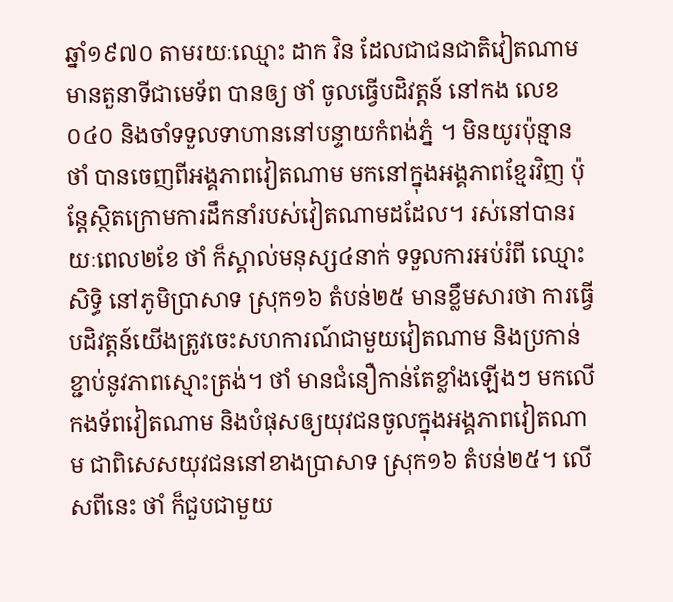ឆ្នាំ១៩៧០ តាមរយៈឈ្មោះ ដាក វិន ដែលជាជនជាតិវៀតណាម មានតួនាទីជាមេទ័ព បានឲ្យ ថាំ ចូលធ្វើបដិវត្តន៍ នៅកង លេខ០៤០ និងចាំទទួលទាហាននៅបន្ទាយកំពង់ភ្នំ ។ មិនយូរប៉ុន្មាន ថាំ បានចេញពីអង្គភាពវៀតណាម មកនៅក្នុងអង្គភាពខ្មែរវិញ ប៉ុន្តែស្ថិតក្រោមការដឹកនាំរបស់វៀតណាមដដែល។ រស់នៅបានរយៈពេល២ខែ ថាំ ក៏ស្គាល់មនុស្ស៤នាក់ ទទួលការអប់រំពី ឈ្មោះ សិទ្ធិ នៅភូមិប្រាសាទ ស្រុក១៦ តំបន់២៥ មានខ្លឹមសារថា ការធ្វើបដិវត្តន៍យើងត្រូវចេះសហការណ៍ជាមួយវៀតណាម និងប្រកាន់ខ្ជាប់នូវភាពស្មោះត្រង់។ ថាំ មានជំនឿកាន់តែខ្លាំងឡើងៗ មកលើកងទ័ពវៀតណាម និងបំផុសឲ្យយុវជនចូលក្នុងអង្គភាពវៀតណាម ជាពិសេសយុវជននៅខាងប្រាសាទ ស្រុក១៦ តំបន់២៥។ លើសពីនេះ ថាំ ក៏ជួបជាមួយ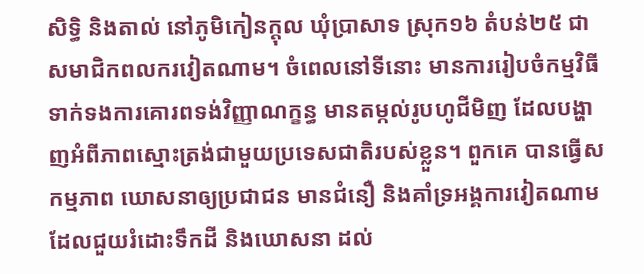សិទ្ធិ និងតាល់ នៅភូមិកៀនក្ដុល ឃុំប្រាសាទ ស្រុក១៦ តំបន់២៥ ជាសមាជិកពលករវៀតណាម។ ចំពេលនៅទីនោះ មានការរៀបចំកម្មវិធី ទាក់ទងការគោរពទង់វិញ្ញាណក្ខន្ធ មានតម្កល់រូបហូជីមិញ ដែលបង្ហាញអំពីភាពស្មោះត្រង់ជាមួយប្រទេសជាតិរបស់ខ្លួន។ ពួកគេ បានធ្វើសកម្មភាព ឃោសនាឲ្យប្រជាជន មានជំនឿ និងគាំទ្រអង្គការវៀតណាម ដែលជួយរំដោះទឹកដី និងឃោសនា ដល់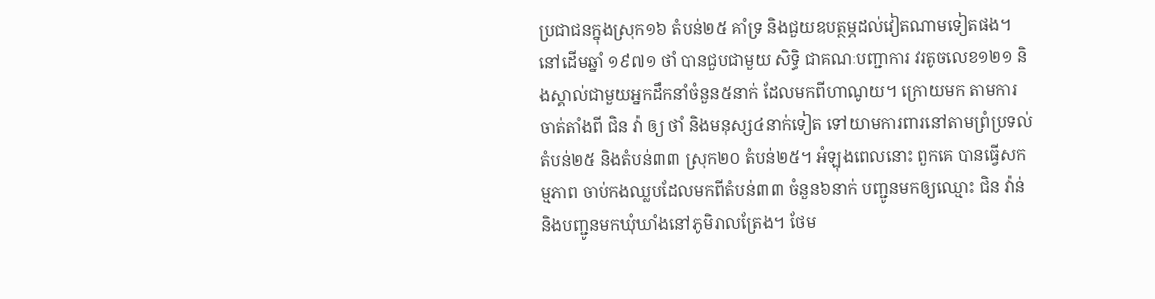ប្រជាជនក្នុងស្រុក១៦ តំបន់២៥ គាំទ្រ និងជួយឧបត្ថម្ភដល់វៀតណាមទៀតផង។
នៅដើមឆ្នាំ ១៩៧១ ថាំ បានជួបជាមួយ សិទ្ធិ ជាគណៈបញ្ជាការ វរតូចលេខ១២១ និងស្គាល់ជាមួយអ្នកដឹកនាំចំនួន៥នាក់ ដែលមកពីហាណូយ។ ក្រោយមក តាមការចាត់តាំងពី ជិន វ៉ា ឲ្យ ថាំ និងមនុស្ស៤នាក់ទៀត ទៅយាមការពារនៅតាមព្រំប្រទល់ តំបន់២៥ និងតំបន់៣៣ ស្រុក២០ តំបន់២៥។ អំឡុងពេលនោះ ពួកគេ បានធ្វើសកម្មភាព ចាប់កងឈ្លបដែលមកពីតំបន់៣៣ ចំនួន៦នាក់ បញ្ជូនមកឲ្យឈ្មោះ ជិន វ៉ាន់ និងបញ្ជូនមកឃុំឃាំងនៅភូមិរាលត្រែង។ ថែម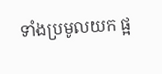ទាំងប្រមូលយក ផ្អ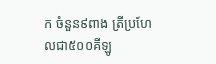ក ចំនួន៩ពាង ត្រីប្រហែលជា៥០០គីឡូ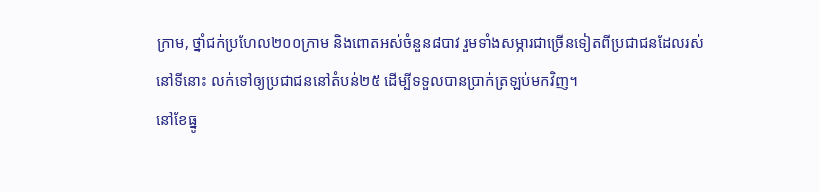ក្រាម, ថ្នាំជក់ប្រហែល២០០ក្រាម និងពោតអស់ចំនួន៨បាវ រួមទាំងសម្ភារជាច្រើនទៀតពីប្រជាជនដែលរស់នៅទីនោះ លក់ទៅឲ្យប្រជាជននៅតំបន់២៥ ដើម្បីទទួលបានប្រាក់ត្រឡប់មកវិញ។
នៅខែធ្នូ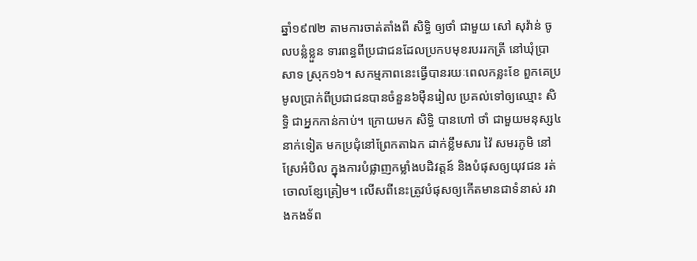ឆ្នាំ១៩៧២ តាមការចាត់តាំងពី សិទ្ធិ ឲ្យថាំ ជាមួយ សៅ សុវ៉ាន់ ចូលបន្លំខ្លួន ទារពន្ធពីប្រជាជនដែលប្រកបមុខរបររកត្រី នៅឃុំប្រាសាទ ស្រុក១៦។ សកម្មភាពនេះធ្វើបានរយៈពេលកន្លះខែ ពួកគេប្រមូលប្រាក់ពីប្រជាជនបានចំនួន៦ម៉ឺនរៀល ប្រគល់ទៅឲ្យឈ្មោះ សិទ្ធិ ជាអ្នកកាន់កាប់។ ក្រោយមក សិទ្ធិ បានហៅ ថាំ ជាមួយមនុស្ស៤នាក់ទៀត មកប្រជុំនៅព្រែកតាឯក ដាក់ខ្លឹមសារ វ៉ៃ សមរភូមិ នៅស្រែអំបិល ក្នុងការបំផ្លាញកម្លាំងបដិវត្តន៍ និងបំផុសឲ្យយុវជន រត់ចោលខ្សែត្រៀម។ លើសពីនេះត្រូវបំផុសឲ្យកើតមានជាទំនាស់ រវាងកងទ័ព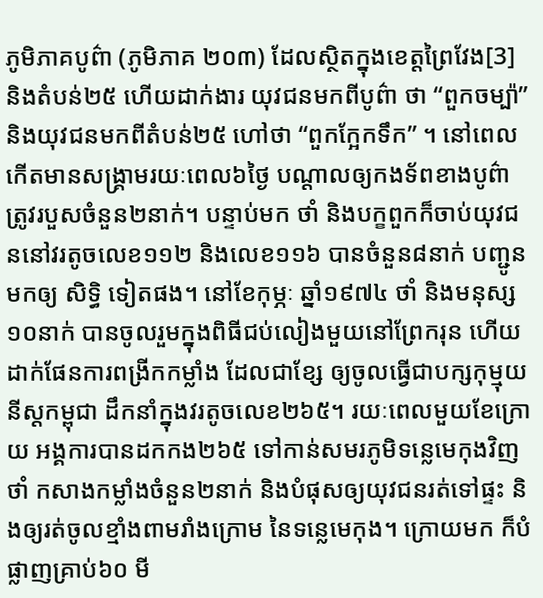ភូមិភាគបូព៌ា (ភូមិភាគ ២០៣) ដែលស្ថិតក្នុងខេត្តព្រៃវែង[3] និងតំបន់២៥ ហើយដាក់ងារ យុវជនមកពីបូព៌ា ថា “ពួកចម្ប៉ា” និងយុវជនមកពីតំបន់២៥ ហៅថា “ពួកក្អែកទឹក” ។ នៅពេលកើតមានសង្រ្គាមរយៈពេល៦ថ្ងៃ បណ្ដាលឲ្យកងទ័ពខាងបូព៌ាត្រូវរបួសចំនួន២នាក់។ បន្ទាប់មក ថាំ និងបក្ខពួកក៏ចាប់យុវជននៅវរតូចលេខ១១២ និងលេខ១១៦ បានចំនួន៨នាក់ បញ្ជូនមកឲ្យ សិទ្ធិ ទៀតផង។ នៅខែកុម្ភៈ ឆ្នាំ១៩៧៤ ថាំ និងមនុស្ស១០នាក់ បានចូលរួមក្នុងពិធីជប់លៀងមួយនៅព្រែករុន ហើយដាក់ផែនការពង្រីកកម្លាំង ដែលជាខ្សែ ឲ្យចូលធ្វើជាបក្សកុម្មុយនីស្តកម្ពុជា ដឹកនាំក្នុងវរតូចលេខ២៦៥។ រយៈពេលមួយខែក្រោយ អង្គការបានដកកង២៦៥ ទៅកាន់សមរភូមិទន្លេមេកុងវិញ ថាំ កសាងកម្លាំងចំនួន២នាក់ និងបំផុសឲ្យយុវជនរត់ទៅផ្ទះ និងឲ្យរត់ចូលខ្មាំងពាមរាំងក្រោម នៃទន្លេមេកុង។ ក្រោយមក ក៏បំផ្លាញគ្រាប់៦០ មី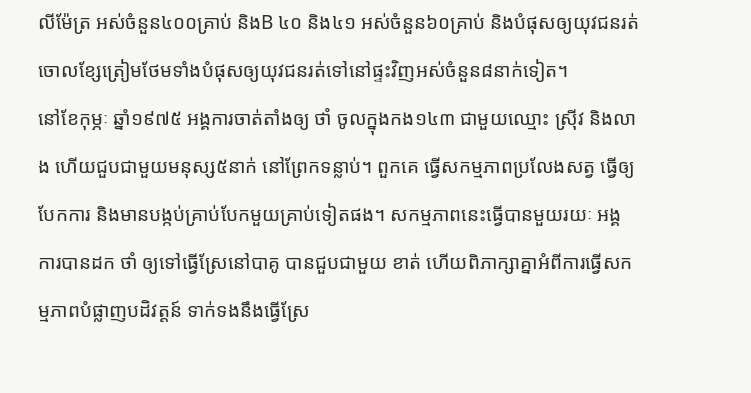លីម៉ែត្រ អស់ចំនួន៤០០គ្រាប់ និងB ៤០ និង៤១ អស់ចំនួន៦០គ្រាប់ និងបំផុសឲ្យយុវជនរត់ចោលខ្សែត្រៀមថែមទាំងបំផុសឲ្យយុវជនរត់ទៅនៅផ្ទះវិញអស់ចំនួន៨នាក់ទៀត។
នៅខែកុម្ភៈ ឆ្នាំ១៩៧៥ អង្គការចាត់តាំងឲ្យ ថាំ ចូលក្នុងកង១៤៣ ជាមួយឈ្មោះ ស្រ៊ីវ និងលាង ហើយជួបជាមួយមនុស្ស៥នាក់ នៅព្រែកទន្លាប់។ ពួកគេ ធ្វើសកម្មភាពប្រលែងសត្វ ធ្វើឲ្យបែកការ និងមានបង្កប់គ្រាប់បែកមួយគ្រាប់ទៀតផង។ សកម្មភាពនេះធ្វើបានមួយរយៈ អង្គការបានដក ថាំ ឲ្យទៅធ្វើស្រែនៅបាគូ បានជួបជាមួយ ខាត់ ហើយពិភាក្សាគ្នាអំពីការធ្វើសកម្មភាពបំផ្លាញបដិវត្តន៍ ទាក់ទងនឹងធ្វើស្រែ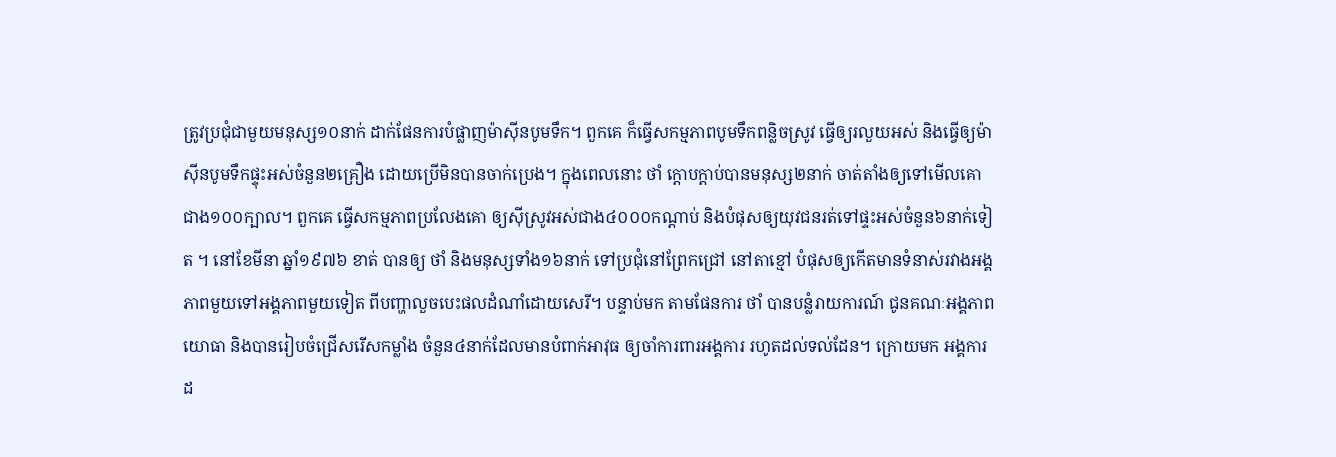ត្រូវប្រជុំជាមួយមនុស្ស១០នាក់ ដាក់ផែនការបំផ្លាញម៉ាស៊ីនបូមទឹក។ ពួកគេ ក៏ធ្វើសកម្មភាពបូមទឹកពន្លិចស្រូវ ធ្វើឲ្យរលួយអស់ និងធ្វើឲ្យម៉ាស៊ីនបូមទឹកផ្ទុះអស់ចំនួន២គ្រឿង ដោយប្រើមិនបានចាក់ប្រេង។ ក្នុងពេលនោះ ថាំ ក្ដោបក្ដាប់បានមនុស្ស២នាក់ ចាត់តាំងឲ្យទៅមើលគោជាង១០០ក្បាល។ ពួកគេ ធ្វើសកម្មភាពប្រលែងគោ ឲ្យស៊ីស្រូវអស់ជាង៤០០០កណ្ដាប់ និងបំផុសឲ្យយុវជនរត់ទៅផ្ទះអស់ចំនួន៦នាក់ទៀត ។ នៅខែមីនា ឆ្នាំ១៩៧៦ ខាត់ បានឲ្យ ថាំ និងមនុស្សទាំង១៦នាក់ ទៅប្រជុំនៅព្រែកជ្រៅ នៅតាខ្មៅ បំផុសឲ្យកើតមានទំនាស់រវាងអង្គភាពមួយទៅអង្គភាពមួយទៀត ពីបញ្ហាលួចបេះផលដំណាំដោយសេរី។ បន្ទាប់មក តាមផែនការ ថាំ បានបន្លំរាយការណ៍ ជូនគណៈអង្គភាពយោធា និងបានរៀបចំជ្រើសរើសកម្លាំង ចំនួន៤នាក់ដែលមានបំពាក់អាវុធ ឲ្យចាំការពារអង្គការ រហូតដល់ទល់ដែន។ ក្រោយមក អង្គការដ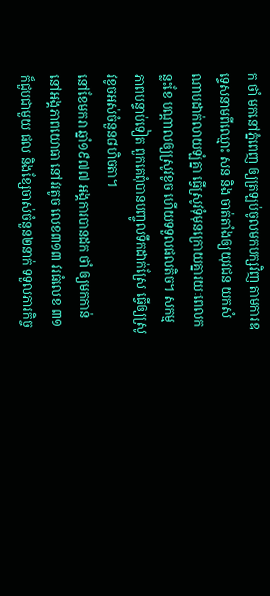ក ថាំ មកនៅភ្នំពេញ ឲ្យត្រឡប់ចូលមកបក្សវិញ តាមការឧទ្ទេសនាមពីឈ្មោះ សន និង ចាត់តាំងឲ្យយុវជន យកសំណាបដាក់លាយឡំគ្នា ធ្វើស្រូវទុំមុនក្រោយគ្នារយៈពេលកន្លះខែ បណ្ដាលឲ្យស្រូវខូច ហើយទទួលផលតិច។ សកម្មភាពបន្ទាប់ទៀត ពួកគេពុំបានបញ្ចូលទឹកដាក់ស្រែ ធ្វើឲ្យស្រូវខូចអស់ចំនួន៨ហិចតា។
នៅខែមករា ឆ្នាំ១៩៧៧ អង្គការបានដក ថាំ ឲ្យមកកាន់នៅអង្គភាពយោធា នៅវរតូច លេខ៣១៣ វរធំលេខ ៣១ ក៏ជួបជាមួយ ផល និងខ្សែចាស់ចំនួន២នាក់ ទទួលភារកិច្ច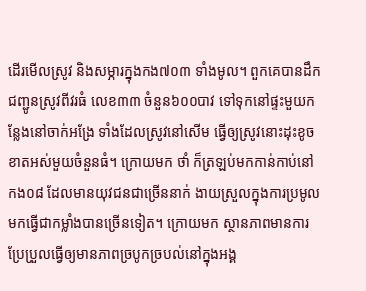ដើរមើលស្រូវ និងសម្ភារក្នុងកង៧០៣ ទាំងមូល។ ពួកគេបានដឹកជញ្ជូនស្រូវពីវរធំ លេខ៣៣ ចំនួន៦០០បាវ ទៅទុកនៅផ្ទះមួយកន្លែងនៅចាក់អង្រែ ទាំងដែលស្រូវនៅសើម ធ្វើឲ្យស្រូវនោះដុះខូចខាតអស់មួយចំនួនធំ។ ក្រោយមក ថាំ ក៏ត្រឡប់មកកាន់កាប់នៅកង០៨ ដែលមានយុវជនជាច្រើននាក់ ងាយស្រួលក្នុងការប្រមូលមកធ្វើជាកម្លាំងបានច្រើនទៀត។ ក្រោយមក ស្ថានភាពមានការប្រែប្រួលធ្វើឲ្យមានភាពច្របូកច្របល់នៅក្នុងអង្គ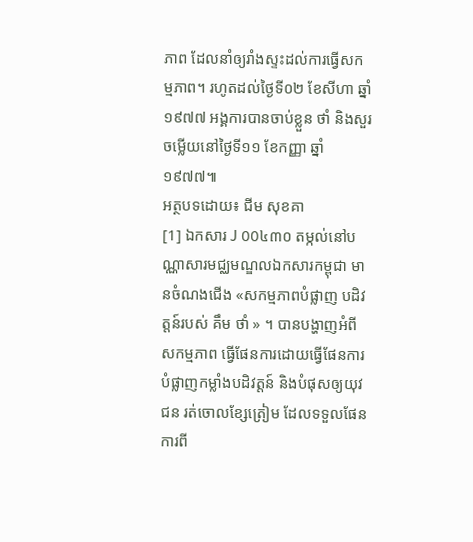ភាព ដែលនាំឲ្យរាំងស្ទះដល់ការធ្វើសកម្មភាព។ រហូតដល់ថ្ងៃទី០២ ខែសីហា ឆ្នាំ១៩៧៧ អង្គការបានចាប់ខ្លួន ថាំ និងសួរចម្លើយនៅថ្ងៃទី១១ ខែកញ្ញា ឆ្នាំ១៩៧៧៕
អត្ថបទដោយ៖ ជីម សុខគា
[1] ឯកសារ J 00៤៣០ តម្កល់នៅបណ្ណាសារមជ្ឈមណ្ឌលឯកសារកម្ពុជា មានចំណងជើង «សកម្មភាពបំផ្លាញ បដិវត្តន៍របស់ គឹម ថាំ » ។ បានបង្ហាញអំពីសកម្មភាព ធ្វើផែនការដោយធ្វើផែនការបំផ្លាញកម្លាំងបដិវត្តន៍ និងបំផុសឲ្យយុវជន រត់ចោលខ្សែត្រៀម ដែលទទួលផែនការពី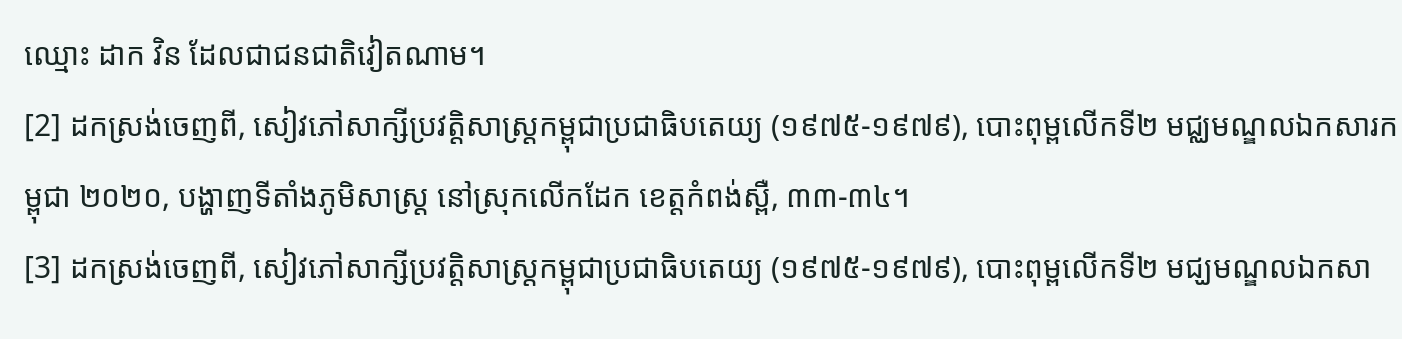ឈ្មោះ ដាក វិន ដែលជាជនជាតិវៀតណាម។
[2] ដកស្រង់ចេញពី, សៀវភៅសាក្សីប្រវត្តិសាស្ត្រកម្ពុជាប្រជាធិបតេយ្យ (១៩៧៥-១៩៧៩), បោះពុម្ពលើកទី២ មជ្ឈមណ្ឌលឯកសារកម្ពុជា ២០២០, បង្ហាញទីតាំងភូមិសាស្ត្រ នៅស្រុកលើកដែក ខេត្តកំពង់ស្ពឺ, ៣៣-៣៤។
[3] ដកស្រង់ចេញពី, សៀវភៅសាក្សីប្រវត្តិសាស្ត្រកម្ពុជាប្រជាធិបតេយ្យ (១៩៧៥-១៩៧៩), បោះពុម្ពលើកទី២ មជ្ឃមណ្ឌលឯកសា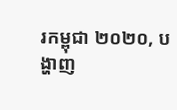រកម្ពុជា ២០២០, បង្ហាញ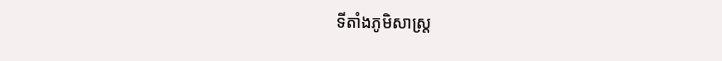ទីតាំងភូមិសាស្ត្រ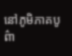នៅភូមិភាគបូព៌ា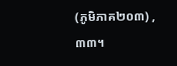(ភូមិភាគ២០៣) , ៣៣។